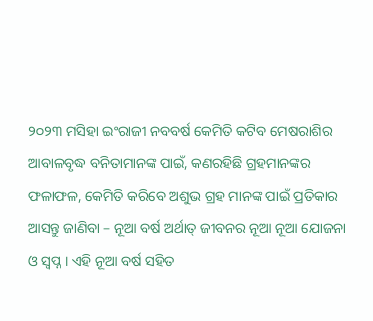୨୦୨୩ ମସିହା ଇଂରାଜୀ ନବବର୍ଷ କେମିତି କଟିବ ମେଷରାଶିର ଆବାଳବୃଦ୍ଧ ବନିତାମାନଙ୍କ ପାଇଁ, କଣରହିଛି ଗ୍ରହମାନଙ୍କର ଫଳାଫଳ, କେମିତି କରିବେ ଅଶୁଭ ଗ୍ରହ ମାନଙ୍କ ପାଇଁ ପ୍ରତିକାର ଆସନ୍ତୁ ଜାଣିବା – ନୂଆ ବର୍ଷ ଅର୍ଥାତ୍ ଜୀବନର ନୂଆ ନୂଆ ଯୋଜନା ଓ ସ୍ଵପ୍ନ । ଏହି ନୂଆ ବର୍ଷ ସହିତ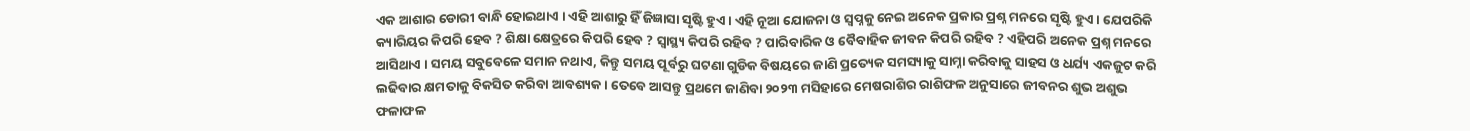ଏକ ଆଶାର ଡୋରୀ ବାନ୍ଧି ହୋଇଥାଏ । ଏହି ଆଶାରୁ ହିଁ ଜିଜ୍ଞାସା ସୃଷ୍ଟି ହୁଏ । ଏହି ନୂଆ ଯୋଜନା ଓ ସ୍ଵପ୍ନକୁ ନେଇ ଅନେକ ପ୍ରକାର ପ୍ରଶ୍ନ ମନରେ ସୃଷ୍ଟି ହୁଏ । ଯେପରିକି କ୍ୟାରିୟର କିପରି ହେବ ? ଶିକ୍ଷା କ୍ଷେତ୍ରରେ କିପରି ହେବ ? ସ୍ୱାସ୍ଥ୍ୟ କିପରି ରହିବ ? ପାରିବାରିକ ଓ ବୈବାହିକ ଜୀବନ କିପରି ରହିବ ? ଏହିପରି ଅନେକ ପ୍ରଶ୍ନ ମନରେ ଆସିଥାଏ । ସମୟ ସବୁବେଳେ ସମାନ ନଥାଏ, କିନ୍ତୁ ସମୟ ପୂର୍ବରୁ ଘଟଣା ଗୁଡିକ ବିଷୟରେ ଜାଣି ପ୍ରତ୍ୟେକ ସମସ୍ୟାକୁ ସାମ୍ନା କରିବାକୁ ସାହସ ଓ ଧର୍ଯ୍ୟ ଏକଜୁଟ କରି ଲଢିବାର କ୍ଷମତାକୁ ବିକସିତ କରିବା ଆବଶ୍ୟକ । ତେବେ ଆସନ୍ତୁ ପ୍ରଥମେ ଜାଣିବା ୨୦୨୩ ମସିହାରେ ମେଷରାଶିର ରାଶିଫଳ ଅନୁସାରେ ଜୀବନର ଶୁଭ ଅଶୁଭ ଫଳାଫଳ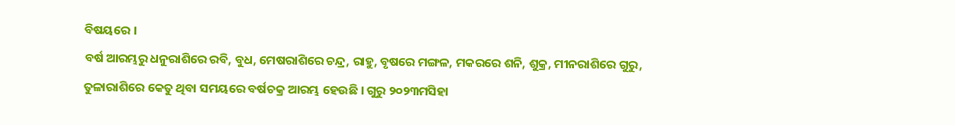ବିଷୟରେ ।
ବର୍ଷ ଆରମ୍ଭରୁ ଧନୁରାଶିରେ ରବି, ବୁଧ, ମେଷରାଶିରେ ଚନ୍ଦ୍ର, ରାହୁ, ବୃଷରେ ମଙ୍ଗଳ, ମକରରେ ଶନି, ଶୁକ୍ର, ମୀନରାଶିରେ ଗୁରୁ, ତୁଳାରାଶିରେ କେତୁ ଥିବା ସମୟରେ ବର୍ଷଚକ୍ର ଆରମ୍ଭ ହେଉଛି । ଗୁରୁ ୨୦୨୩ମସିହା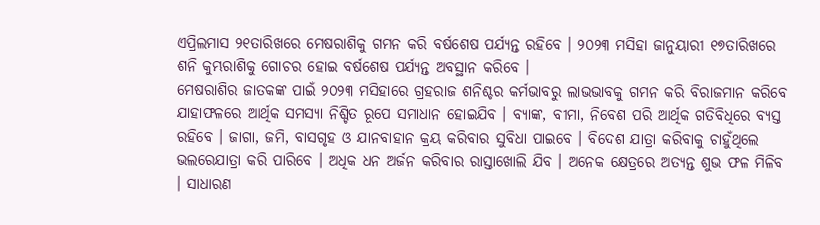ଏପ୍ରିଲମାସ ୨୧ତାରିଖରେ ମେଷରାଶିକୁ ଗମନ କରି ବର୍ଷଶେଷ ପର୍ଯ୍ୟନ୍ତ ରହିବେ । ୨୦୨୩ ମସିହା ଜାନୁୟାରୀ ୧୭ତାରିଖରେ ଶନି କୁମ୍ଭରାଶିକୁ ଗୋଚର ହୋଇ ବର୍ଷଶେଷ ପର୍ଯ୍ୟନ୍ତ ଅବସ୍ଥାନ କରିବେ ।
ମେଷରାଶିର ଜାତକଙ୍କ ପାଇଁ ୨୦୨୩ ମସିହାରେ ଗ୍ରହରାଜ ଶନିଶ୍ଚର କର୍ମଭାବରୁ ଲାଭଭାବକୁ ଗମନ କରି ବିରାଜମାନ କରିବେ ଯାହାଫଳରେ ଆର୍ଥିକ ସମସ୍ୟା ନିଶ୍ଚିତ ରୂପେ ସମାଧାନ ହୋଇଯିବ । ବ୍ୟାଙ୍କ, ବୀମା, ନିବେଶ ପରି ଆର୍ଥିକ ଗତିବିଧିରେ ବ୍ୟସ୍ତ ରହିବେ । ଜାଗା, ଜମି, ବାସଗୃହ ଓ ଯାନବାହାନ କ୍ରୟ କରିବାର ସୁବିଧା ପାଇବେ । ବିଦେଶ ଯାତ୍ରା କରିବାକୁ ଚାହୁଁଥିଲେ ଭଲରେଯାତ୍ରା କରି ପାରିବେ । ଅଧିକ ଧନ ଅର୍ଜନ କରିବାର ରାସ୍ତାଖୋଲି ଯିବ । ଅନେକ କ୍ଷେତ୍ରରେ ଅତ୍ୟନ୍ତ ଶୁଭ ଫଳ ମିଳିବ । ସାଧାରଣ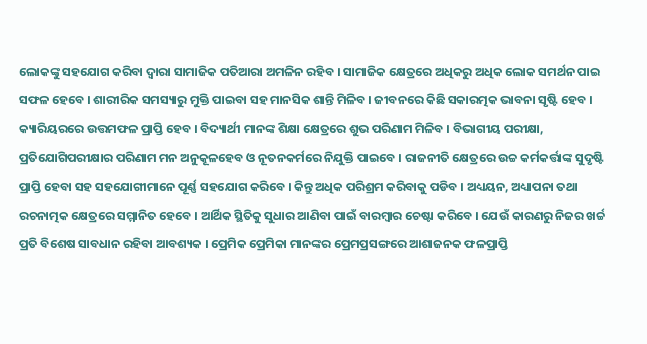ଲୋକଙ୍କୁ ସହଯୋଗ କରିବା ଦ୍ଵାରା ସାମାଜିକ ପତିଆରା ଅମଳିନ ରହିବ । ସାମାଜିକ କ୍ଷେତ୍ରରେ ଅଧିକରୁ ଅଧିକ ଲୋକ ସମର୍ଥନ ପାଇ ସଫଳ ହେବେ । ଶାରୀରିକ ସମସ୍ୟାରୁ ମୁକ୍ତି ପାଇବା ସହ ମାନସିକ ଶାନ୍ତି ମିଳିବ । ଜୀବନରେ କିଛି ସକାରତ୍ମକ ଭାବନା ସୃଷ୍ଟି ହେବ ।
କ୍ୟାରିୟରରେ ଉତ୍ତମଫଳ ପ୍ରାପ୍ତି ହେବ । ବିଦ୍ୟାର୍ଥୀ ମାନଙ୍କ ଶିକ୍ଷା କ୍ଷେତ୍ରରେ ଶୁଭ ପରିଣାମ ମିଳିବ । ବିଭାଗୀୟ ପରୀକ୍ଷା, ପ୍ରତିଯୋଗିପରୀକ୍ଷାର ପରିଣାମ ମନ ଅନୁକୂଳହେବ ଓ ନୂତନକର୍ମରେ ନିଯୁକ୍ତି ପାଇବେ । ରାଜନୀତି କ୍ଷେତ୍ରରେ ଉଚ୍ଚ କର୍ମକର୍ତ୍ତାଙ୍କ ସୁଦୃଷ୍ଟି ପ୍ରାପ୍ତି ହେବା ସହ ସହଯୋଗୀମାନେ ପୂର୍ଣ୍ଣ ସହଯୋଗ କରିବେ । କିନ୍ତୁ ଅଧିକ ପରିଶ୍ରମ କରିବାକୁ ପଡିବ । ଅଧ୍ୟୟନ, ଅଧ୍ୟାପନା ତଥା ରଚନାତ୍ମକ କ୍ଷେତ୍ରରେ ସମ୍ମାନିତ ହେବେ । ଆର୍ଥିକ ସ୍ଥିତିକୁ ସୁଧାର ଆଣିବା ପାଇଁ ବାରମ୍ବାର ଚେଷ୍ଟା କରିବେ । ଯେଉଁ କାରଣରୁ ନିଜର ଖର୍ଚ୍ଚ ପ୍ରତି ବିଶେଷ ସାବଧାନ ରହିବା ଆବଶ୍ୟକ । ପ୍ରେମିକ ପ୍ରେମିକା ମାନଙ୍କର ପ୍ରେମପ୍ରସଙ୍ଗରେ ଆଶାଜନକ ଫଳପ୍ରାପ୍ତି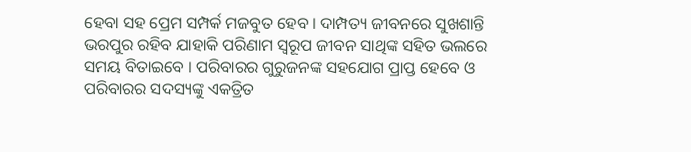ହେବା ସହ ପ୍ରେମ ସମ୍ପର୍କ ମଜବୁତ ହେବ । ଦାମ୍ପତ୍ୟ ଜୀବନରେ ସୁଖଶାନ୍ତି ଭରପୁର ରହିବ ଯାହାକି ପରିଣାମ ସ୍ଵରୂପ ଜୀବନ ସାଥିଙ୍କ ସହିତ ଭଲରେ ସମୟ ବିତାଇବେ । ପରିବାରର ଗୁରୁଜନଙ୍କ ସହଯୋଗ ପ୍ରାପ୍ତ ହେବେ ଓ ପରିବାରର ସଦସ୍ୟଙ୍କୁ ଏକତ୍ରିତ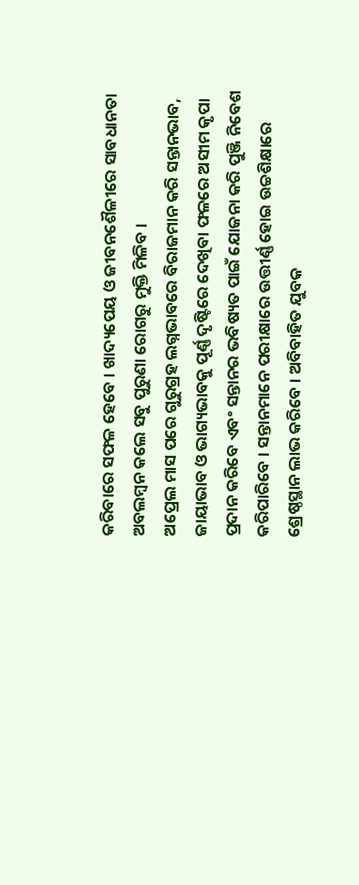କରିବାରେ ସଫଳ ହେବେ । ଖାଦ୍ୟପେୟ ଓ ଜୀବନଶୈଳୀରେ ସାବଧାନତା ଅବଲମ୍ବନ କଲେ ସବୁ ପୁରୁଣା ରୋଗରୁ ମୁକ୍ତି ମିଳିବ ।
ଅପ୍ରେଲ ମାସ ପରେ ଗୁରୁଗ୍ରହ ଲଗ୍ନଭାବରେ ବିରାଜମାନ କରି ସନ୍ତାନଭାବ, ଜାୟାଭାବ ଓ ଭାଗ୍ୟଭାବକୁ ପୂର୍ଣ୍ଣ ଦୃଷ୍ଟିରେ ଦେଖିବା ଫଳରେ ଅସୀମ କୃପା ପ୍ରଦାନ କରିବେ ଏବଂ ସନ୍ତାନର ଭବିଷ୍ୟତ ପାଇଁ ଯୋଜନା କରି ପୁଞ୍ଜି ନିବେଶ କରିପାରିବେ । ସନ୍ତାନମାନେ ପରୀକ୍ଷାରେ ଉତ୍ତୀର୍ଣ୍ଣ ହୋଇ ଉଚ୍ଚଶିକ୍ଷାରେ ଶ୍ରେଷ୍ଠସ୍ଥାନ ଲାଭ କରିବେ । ଅବିବାହିତ ଯୁବକ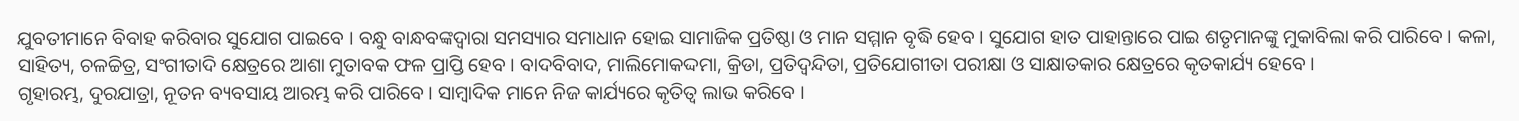ଯୁବତୀମାନେ ବିବାହ କରିବାର ସୁଯୋଗ ପାଇବେ । ବନ୍ଧୁ ବାନ୍ଧବଙ୍କଦ୍ଵାରା ସମସ୍ୟାର ସମାଧାନ ହୋଇ ସାମାଜିକ ପ୍ରତିଷ୍ଠା ଓ ମାନ ସମ୍ମାନ ବୃଦ୍ଧି ହେବ । ସୁଯୋଗ ହାତ ପାହାନ୍ତାରେ ପାଇ ଶତୃମାନଙ୍କୁ ମୁକାବିଲା କରି ପାରିବେ । କଳା, ସାହିତ୍ୟ, ଚଳଚ୍ଚିତ୍ର, ସଂଗୀତାଦି କ୍ଷେତ୍ରରେ ଆଶା ମୁତାବକ ଫଳ ପ୍ରାପ୍ତି ହେବ । ବାଦବିବାଦ, ମାଲିମୋକଦ୍ଦମା, କ୍ରିଡା, ପ୍ରତିଦ୍ଵନ୍ଦିତା, ପ୍ରତିଯୋଗୀତା ପରୀକ୍ଷା ଓ ସାକ୍ଷାତକାର କ୍ଷେତ୍ରରେ କୃତକାର୍ଯ୍ୟ ହେବେ ।
ଗୃହାରମ୍ଭ, ଦୁରଯାତ୍ରା, ନୂତନ ବ୍ୟବସାୟ ଆରମ୍ଭ କରି ପାରିବେ । ସାମ୍ବାଦିକ ମାନେ ନିଜ କାର୍ଯ୍ୟରେ କୃତିତ୍ଵ ଲାଭ କରିବେ ।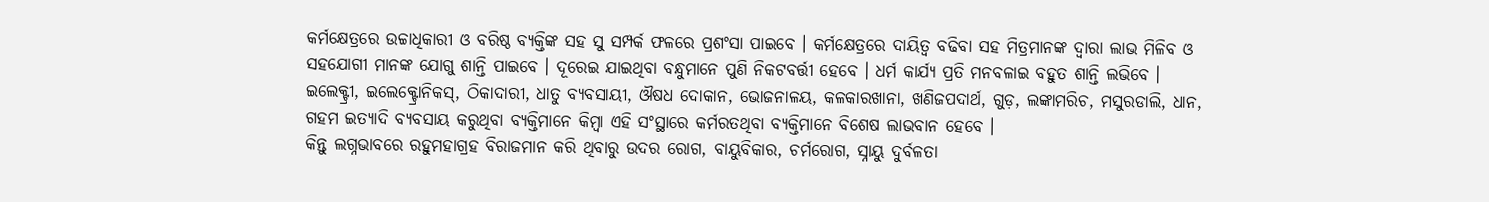କର୍ମକ୍ଷେତ୍ରରେ ଉଚ୍ଚାଧିକାରୀ ଓ ବରିଷ୍ଠ ବ୍ୟକ୍ତିଙ୍କ ସହ ସୁ ସମ୍ପର୍କ ଫଳରେ ପ୍ରଶଂସା ପାଇବେ । କର୍ମକ୍ଷେତ୍ରରେ ଦାୟିତ୍ଵ ବଢିବା ସହ ମିତ୍ରମାନଙ୍କ ଦ୍ଵାରା ଲାଭ ମିଳିବ ଓ ସହଯୋଗୀ ମାନଙ୍କ ଯୋଗୁ ଶାନ୍ତି ପାଇବେ । ଦୂରେଇ ଯାଇଥିବା ବନ୍ଧୁମାନେ ପୁଣି ନିକଟବର୍ତ୍ତୀ ହେବେ । ଧର୍ମ କାର୍ଯ୍ୟ ପ୍ରତି ମନବଳାଇ ବହୁତ ଶାନ୍ତି ଲଭିବେ । ଇଲେକ୍ଟ୍ରୀ, ଇଲେକ୍ଟ୍ରୋନିକସ୍, ଠିକାଦାରୀ, ଧାତୁ ବ୍ୟବସାୟୀ, ଔଷଧ ଦୋକାନ, ଭୋଜନାଳୟ, କଳକାରଖାନା, ଖଣିଜପଦାର୍ଥ, ଗୁଡ଼, ଲଙ୍କାମରିଚ, ମସୁରଡାଲି, ଧାନ, ଗହମ ଇତ୍ୟାଦି ବ୍ୟବସାୟ କରୁଥିବା ବ୍ୟକ୍ତିମାନେ କିମ୍ବା ଏହି ସଂସ୍ଥାରେ କର୍ମରତଥିବା ବ୍ୟକ୍ତିମାନେ ବିଶେଷ ଲାଭବାନ ହେବେ ।
କିନ୍ତୁ ଲଗ୍ନଭାବରେ ରହୁମହାଗ୍ରହ ବିରାଜମାନ କରି ଥିବାରୁ ଉଦର ରୋଗ, ବାୟୁବିକାର, ଚର୍ମରୋଗ, ସ୍ନାୟୁ ଦୁର୍ବଳତା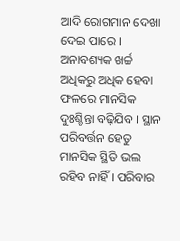ଆଦି ରୋଗମାନ ଦେଖା ଦେଇ ପାରେ । ଅନାବଶ୍ୟକ ଖର୍ଚ୍ଚ ଅଧିକରୁ ଅଧିକ ହେବା ଫଳରେ ମାନସିକ ଦୁଃଶ୍ଚିନ୍ତା ବଢ଼ିଯିବ । ସ୍ଥାନ ପରିବର୍ତ୍ତନ ହେତୁ ମାନସିକ ସ୍ଥିତି ଭଲ ରହିବ ନାହିଁ । ପରିବାର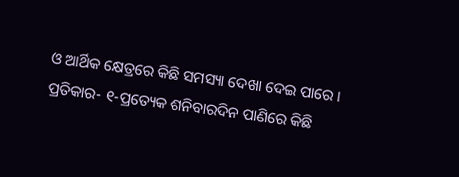ଓ ଆର୍ଥିକ କ୍ଷେତ୍ରରେ କିଛି ସମସ୍ୟା ଦେଖା ଦେଇ ପାରେ । ପ୍ରତିକାର- ୧-ପ୍ରତ୍ୟେକ ଶନିବାରଦିନ ପାଣିରେ କିଛି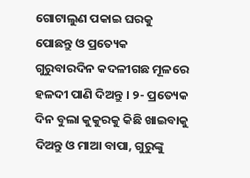ଗୋଟାଲୁଣ ପକାଇ ଘରକୁ ପୋଛନ୍ତୁ ଓ ପ୍ରତ୍ୟେକ ଗୁରୁବାରଦିନ କଦଳୀଗଛ ମୂଳରେ ହଳଦୀ ପାଣି ଦିଅନ୍ତୁ । ୨- ପ୍ରତ୍ୟେକ ଦିନ ବୁଲା କୁକୁରକୁ କିଛି ଖାଇବାକୁ ଦିଅନ୍ତୁ ଓ ମାଆ ବାପା, ଗୁରୁଙ୍କୁ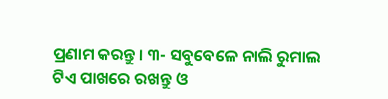ପ୍ରଣାମ କରନ୍ତୁ । ୩- ସବୁବେଳେ ନାଲି ରୁମାଲ ଟିଏ ପାଖରେ ରଖନ୍ତୁ ଓ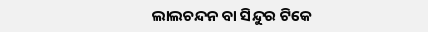ଲାଲଚନ୍ଦନ ବା ସିନ୍ଦୁର ଟିକେ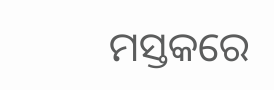ମସ୍ତକରେ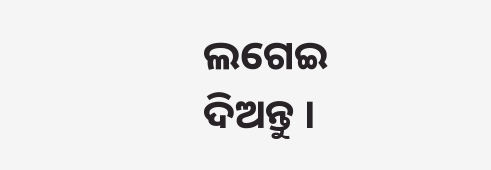ଲଗେଇ ଦିଅନ୍ତୁ ।